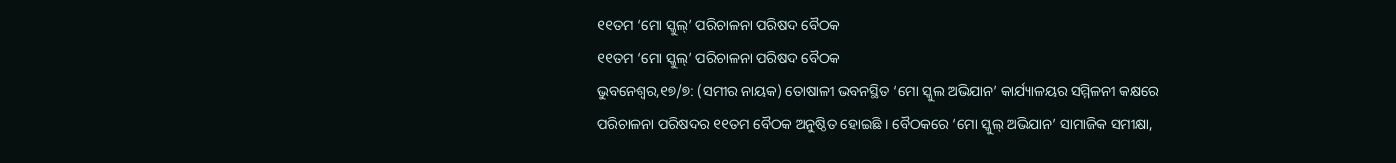୧୧ତମ ‘ମୋ ସ୍କୁଲ୍’ ପରିଚାଳନା ପରିଷଦ ବୈଠକ
୧୧ତମ ‘ମୋ ସ୍କୁଲ୍’ ପରିଚାଳନା ପରିଷଦ ବୈଠକ
ଭୁବନେଶ୍ୱର,୧୭/୭: (ସମୀର ନାୟକ) ତୋଷାଳୀ ଭବନସ୍ଥିତ ‘ମୋ ସ୍କୁଲ ଅଭିଯାନ’ କାର୍ଯ୍ୟାଳୟର ସମ୍ମିଳନୀ କକ୍ଷରେ ପରିଚାଳନା ପରିଷଦର ୧୧ତମ ବୈଠକ ଅନୁଷ୍ଠିତ ହୋଇଛି । ବୈଠକରେ ‘ମୋ ସ୍କୁଲ୍ ଅଭିଯାନ’ ସାମାଜିକ ସମୀକ୍ଷା,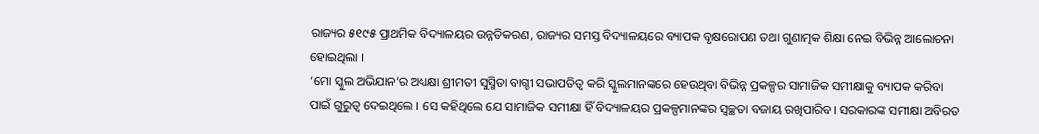ରାଜ୍ୟର ୫୧୯୫ ପ୍ରାଥମିକ ବିଦ୍ୟାଳୟର ଉନ୍ନତିକରଣ, ରାଜ୍ୟର ସମସ୍ତ ବିଦ୍ୟାଳୟରେ ବ୍ୟାପକ ବୃକ୍ଷରୋପଣ ତଥା ଗୁଣାତ୍ମକ ଶିକ୍ଷା ନେଇ ବିଭିନ୍ନ ଆଲୋଚନା ହୋଇଥିଲା ।
‘ମୋ ସ୍କୁଲ ଅଭିଯାନ’ର ଅଧ୍ୟକ୍ଷା ଶ୍ରୀମତୀ ସୁସ୍ମିତା ବାଗ୍ଚୀ ସଭାପତିତ୍ୱ କରି ସ୍କୁଲମାନଙ୍କରେ ହେଉଥିବା ବିଭିନ୍ନ ପ୍ରକଳ୍ପର ସାମାଜିକ ସମୀକ୍ଷାକୁ ବ୍ୟାପକ କରିବା ପାଇଁ ଗୁରୁତ୍ୱ ଦେଇଥିଲେ । ସେ କହିଥିଲେ ଯେ ସାମାଜିକ ସମୀକ୍ଷା ହିଁ ବିଦ୍ୟାଳୟର ପ୍ରକଳ୍ପମାନଙ୍କର ସ୍ୱଚ୍ଛତା ବଜାୟ ରଖିପାରିବ। ସରକାରଙ୍କ ସମୀକ୍ଷା ଅବିରତ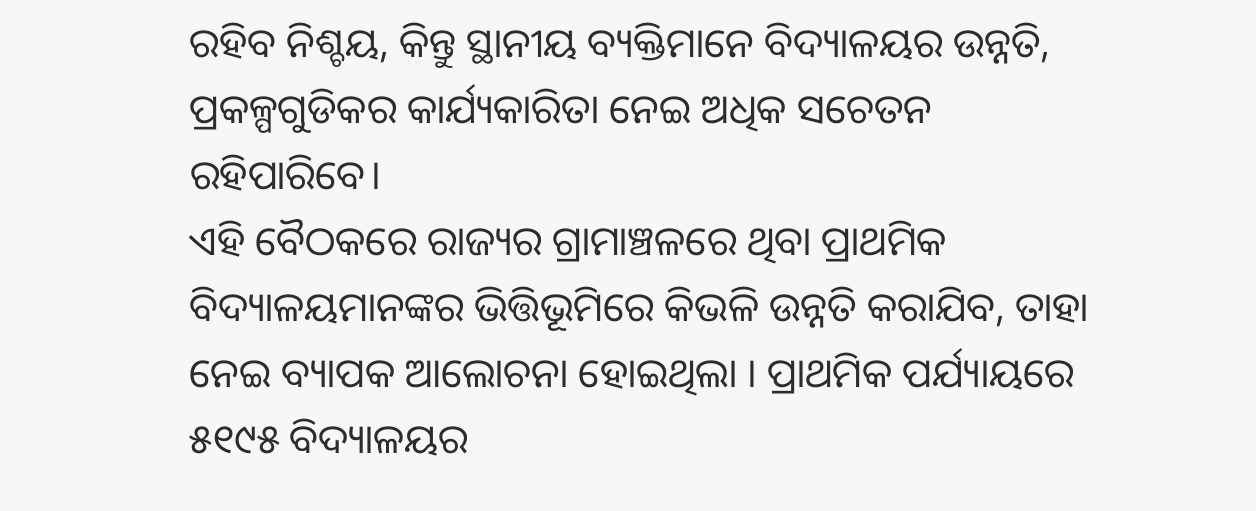ରହିବ ନିଶ୍ଚୟ, କିନ୍ତୁ ସ୍ଥାନୀୟ ବ୍ୟକ୍ତିମାନେ ବିଦ୍ୟାଳୟର ଉନ୍ନତି, ପ୍ରକଳ୍ପଗୁଡିକର କାର୍ଯ୍ୟକାରିତା ନେଇ ଅଧିକ ସଚେତନ ରହିପାରିବେ।
ଏହି ବୈଠକରେ ରାଜ୍ୟର ଗ୍ରାମାଞ୍ଚଳରେ ଥିବା ପ୍ରାଥମିକ ବିଦ୍ୟାଳୟମାନଙ୍କର ଭିତ୍ତିଭୂମିରେ କିଭଳି ଉନ୍ନତି କରାଯିବ, ତାହା ନେଇ ବ୍ୟାପକ ଆଲୋଚନା ହୋଇଥିଲା । ପ୍ରାଥମିକ ପର୍ଯ୍ୟାୟରେ ୫୧୯୫ ବିଦ୍ୟାଳୟର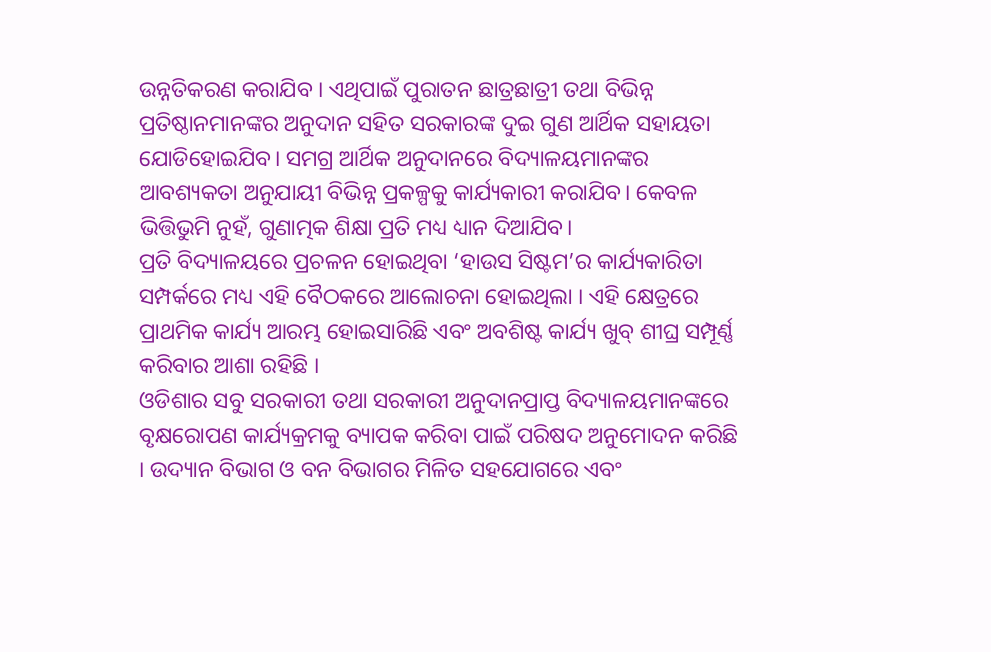ଉନ୍ନତିକରଣ କରାଯିବ । ଏଥିପାଇଁ ପୁରାତନ ଛାତ୍ରଛାତ୍ରୀ ତଥା ବିଭିନ୍ନ ପ୍ରତିଷ୍ଠାନମାନଙ୍କର ଅନୁଦାନ ସହିତ ସରକାରଙ୍କ ଦୁଇ ଗୁଣ ଆର୍ଥିକ ସହାୟତା ଯୋଡିହୋଇଯିବ। ସମଗ୍ର ଆର୍ଥିକ ଅନୁଦାନରେ ବିଦ୍ୟାଳୟମାନଙ୍କର ଆବଶ୍ୟକତା ଅନୁଯାୟୀ ବିଭିନ୍ନ ପ୍ରକଳ୍ପକୁ କାର୍ଯ୍ୟକାରୀ କରାଯିବ। କେବଳ ଭିତ୍ତିଭୁମି ନୁହଁ, ଗୁଣାତ୍ମକ ଶିକ୍ଷା ପ୍ରତି ମଧ୍ୟ ଧ୍ୟାନ ଦିଆଯିବ।
ପ୍ରତି ବିଦ୍ୟାଳୟରେ ପ୍ରଚଳନ ହୋଇଥିବା ‘ହାଉସ ସିଷ୍ଟମ’ର କାର୍ଯ୍ୟକାରିତା ସମ୍ପର୍କରେ ମଧ୍ୟ ଏହି ବୈଠକରେ ଆଲୋଚନା ହୋଇଥିଲା । ଏହି କ୍ଷେତ୍ରରେ ପ୍ରାଥମିକ କାର୍ଯ୍ୟ ଆରମ୍ଭ ହୋଇସାରିଛି ଏବଂ ଅବଶିଷ୍ଟ କାର୍ଯ୍ୟ ଖୁବ୍ ଶୀଘ୍ର ସମ୍ପୂର୍ଣ୍ଣ କରିବାର ଆଶା ରହିଛି ।
ଓଡିଶାର ସବୁ ସରକାରୀ ତଥା ସରକାରୀ ଅନୁଦାନପ୍ରାପ୍ତ ବିଦ୍ୟାଳୟମାନଙ୍କରେ ବୃକ୍ଷରୋପଣ କାର୍ଯ୍ୟକ୍ରମକୁ ବ୍ୟାପକ କରିବା ପାଇଁ ପରିଷଦ ଅନୁମୋଦନ କରିଛି । ଉଦ୍ୟାନ ବିଭାଗ ଓ ବନ ବିଭାଗର ମିଳିତ ସହଯୋଗରେ ଏବଂ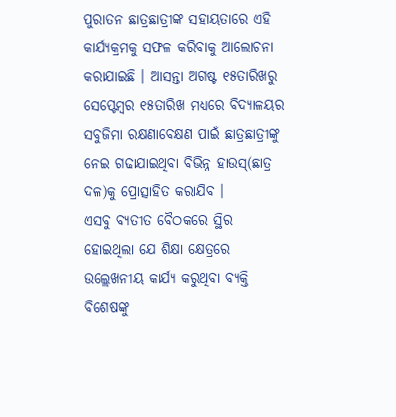ପୁରାତନ ଛାତ୍ରଛାତ୍ରୀଙ୍କ ସହାୟତାରେ ଏହି କାର୍ଯ୍ୟକ୍ରମକୁ ସଫଳ କରିବାକୁ ଆଲୋଚନା କରାଯାଇଛି । ଆସନ୍ତା ଅଗଷ୍ଟ ୧୫ତାରିଖରୁ ସେପ୍ଟେମ୍ବର ୧୫ତାରିଖ ମଧ୍ୟରେ ବିଦ୍ୟାଳୟର ସବୁଜିମା ରକ୍ଷଣାବେକ୍ଷଣ ପାଇଁ ଛାତ୍ରଛାତ୍ରୀଙ୍କୁ ନେଇ ଗଢାଯାଇଥିବା ବିଭିନ୍ନ ହାଉସ୍(ଛାତ୍ର ଦଳ)କୁ ପ୍ରୋତ୍ସାହିତ କରାଯିବ ।
ଏସବୁ ବ୍ୟତୀତ ବୈଠକରେ ସ୍ଥିର ହୋଇଥିଲା ଯେ ଶିକ୍ଷା କ୍ଷେତ୍ରରେ ଉଲ୍ଲେଖନୀୟ କାର୍ଯ୍ୟ କରୁଥିବା ବ୍ୟକ୍ତି ବିଶେଷଙ୍କୁ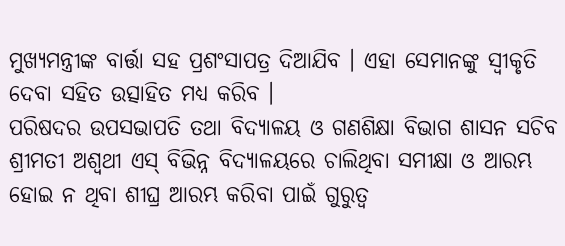ମୁଖ୍ୟମନ୍ତ୍ରୀଙ୍କ ବାର୍ତ୍ତା ସହ ପ୍ରଶଂସାପତ୍ର ଦିଆଯିବ । ଏହା ସେମାନଙ୍କୁ ସ୍ୱୀକୃତି ଦେବା ସହିତ ଉତ୍ସାହିତ ମଧ୍ୟ କରିବ ।
ପରିଷଦର ଉପସଭାପତି ତଥା ବିଦ୍ୟାଳୟ ଓ ଗଣଶିକ୍ଷା ବିଭାଗ ଶାସନ ସଚିବ ଶ୍ରୀମତୀ ଅଶ୍ୱଥୀ ଏସ୍ ବିଭିନ୍ନ ବିଦ୍ୟାଳୟରେ ଚାଲିଥିବା ସମୀକ୍ଷା ଓ ଆରମ୍ଭ ହୋଇ ନ ଥିବା ଶୀଘ୍ର ଆରମ୍ଭ କରିବା ପାଇଁ ଗୁରୁତ୍ୱ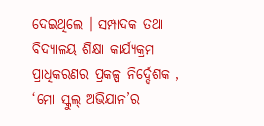ଦେଇଥିଲେ । ସମ୍ପାଦକ ତଥା ବିଦ୍ୟାଳୟ ଶିକ୍ଷା କାର୍ଯ୍ୟକ୍ରମ ପ୍ରାଧିକରଣର ପ୍ରକଳ୍ପ ନିର୍ଦ୍ଦେଶକ , ‘ମୋ ସ୍କୁଲ୍ ଅଭିଯାନ’ର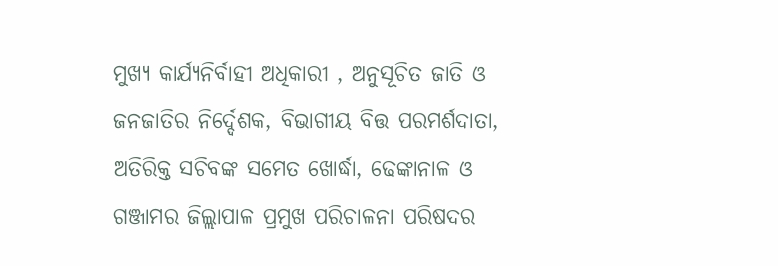ମୁଖ୍ୟ କାର୍ଯ୍ୟନିର୍ବାହୀ ଅଧିକାରୀ , ଅନୁସୂଚିତ ଜାତି ଓ ଜନଜାତିର ନିର୍ଦ୍ଦେଶକ, ବିଭାଗୀୟ ବିତ୍ତ ପରମର୍ଶଦାତା, ଅତିରିକ୍ତ ସଚିବଙ୍କ ସମେତ ଖୋର୍ଦ୍ଧା, ଢେଙ୍କାନାଳ ଓ ଗଞ୍ଜାମର ଜିଲ୍ଲାପାଳ ପ୍ରମୁଖ ପରିଚାଳନା ପରିଷଦର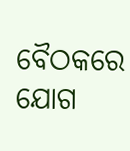ବୈଠକରେ ଯୋଗ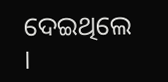ଦେଇଥିଲେ ।